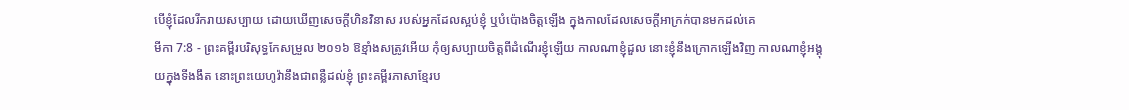បើខ្ញុំដែលរីករាយសប្បាយ ដោយឃើញសេចក្ដីហិនវិនាស របស់អ្នកដែលស្អប់ខ្ញុំ ឬបំប៉ោងចិត្តឡើង ក្នុងកាលដែលសេចក្ដីអាក្រក់បានមកដល់គេ
មីកា 7:8 - ព្រះគម្ពីរបរិសុទ្ធកែសម្រួល ២០១៦ ឱខ្មាំងសត្រូវអើយ កុំឲ្យសប្បាយចិត្តពីដំណើរខ្ញុំឡើយ កាលណាខ្ញុំដួល នោះខ្ញុំនឹងក្រោកឡើងវិញ កាលណាខ្ញុំអង្គុយក្នុងទីងងឹត នោះព្រះយេហូវ៉ានឹងជាពន្លឺដល់ខ្ញុំ ព្រះគម្ពីរភាសាខ្មែរប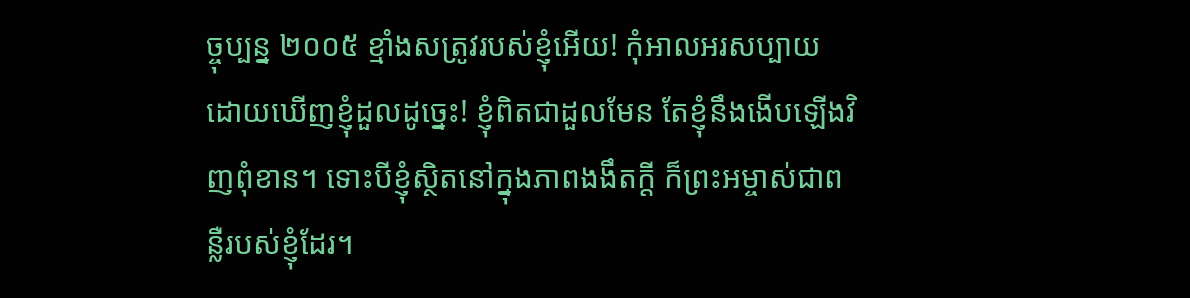ច្ចុប្បន្ន ២០០៥ ខ្មាំងសត្រូវរបស់ខ្ញុំអើយ! កុំអាលអរសប្បាយ ដោយឃើញខ្ញុំដួលដូច្នេះ! ខ្ញុំពិតជាដួលមែន តែខ្ញុំនឹងងើបឡើងវិញពុំខាន។ ទោះបីខ្ញុំស្ថិតនៅក្នុងភាពងងឹតក្ដី ក៏ព្រះអម្ចាស់ជាពន្លឺរបស់ខ្ញុំដែរ។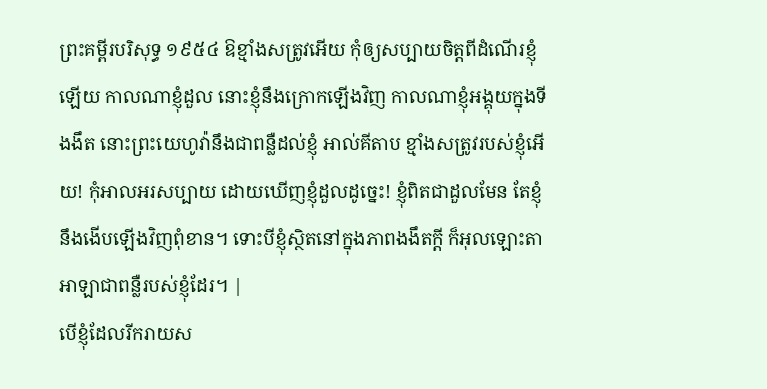ព្រះគម្ពីរបរិសុទ្ធ ១៩៥៤ ឱខ្មាំងសត្រូវអើយ កុំឲ្យសប្បាយចិត្តពីដំណើរខ្ញុំឡើយ កាលណាខ្ញុំដួល នោះខ្ញុំនឹងក្រោកឡើងវិញ កាលណាខ្ញុំអង្គុយក្នុងទីងងឹត នោះព្រះយេហូវ៉ានឹងជាពន្លឺដល់ខ្ញុំ អាល់គីតាប ខ្មាំងសត្រូវរបស់ខ្ញុំអើយ! កុំអាលអរសប្បាយ ដោយឃើញខ្ញុំដួលដូច្នេះ! ខ្ញុំពិតជាដួលមែន តែខ្ញុំនឹងងើបឡើងវិញពុំខាន។ ទោះបីខ្ញុំស្ថិតនៅក្នុងភាពងងឹតក្ដី ក៏អុលឡោះតាអាឡាជាពន្លឺរបស់ខ្ញុំដែរ។ |
បើខ្ញុំដែលរីករាយស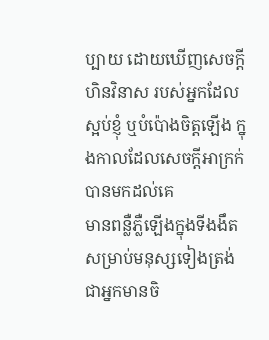ប្បាយ ដោយឃើញសេចក្ដីហិនវិនាស របស់អ្នកដែលស្អប់ខ្ញុំ ឬបំប៉ោងចិត្តឡើង ក្នុងកាលដែលសេចក្ដីអាក្រក់បានមកដល់គេ
មានពន្លឺភ្លឺឡើងក្នុងទីងងឹត សម្រាប់មនុស្សទៀងត្រង់ ជាអ្នកមានចិ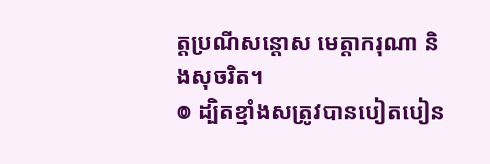ត្តប្រណីសន្ដោស មេត្តាករុណា និងសុចរិត។
៙ ដ្បិតខ្មាំងសត្រូវបានបៀតបៀន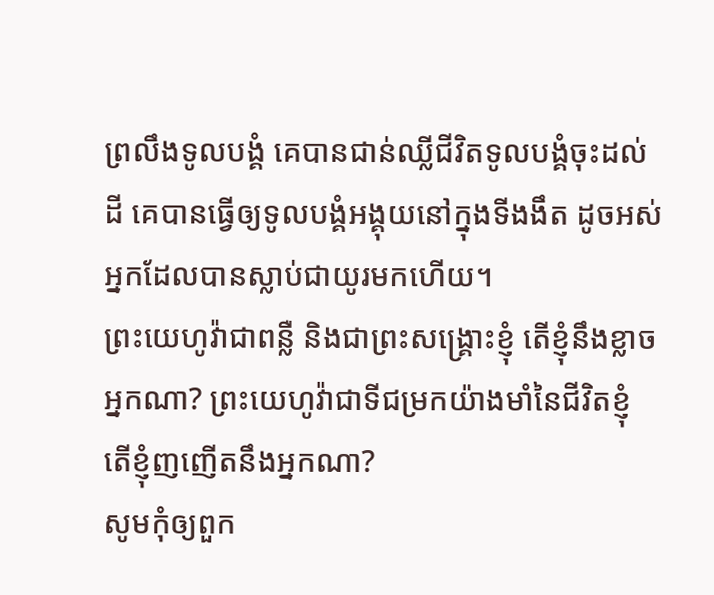ព្រលឹងទូលបង្គំ គេបានជាន់ឈ្លីជីវិតទូលបង្គំចុះដល់ដី គេបានធ្វើឲ្យទូលបង្គំអង្គុយនៅក្នុងទីងងឹត ដូចអស់អ្នកដែលបានស្លាប់ជាយូរមកហើយ។
ព្រះយេហូវ៉ាជាពន្លឺ និងជាព្រះសង្គ្រោះខ្ញុំ តើខ្ញុំនឹងខ្លាចអ្នកណា? ព្រះយេហូវ៉ាជាទីជម្រកយ៉ាងមាំនៃជីវិតខ្ញុំ តើខ្ញុំញញើតនឹងអ្នកណា?
សូមកុំឲ្យពួក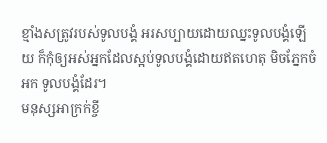ខ្មាំងសត្រូវរបស់ទូលបង្គំ អរសប្បាយដោយឈ្នះទូលបង្គំឡើយ ក៏កុំឲ្យអស់អ្នកដែលស្អប់ទូលបង្គំដោយឥតហេតុ មិចភ្នែកចំអក ទូលបង្គំដែរ។
មនុស្សអាក្រក់ខ្ចី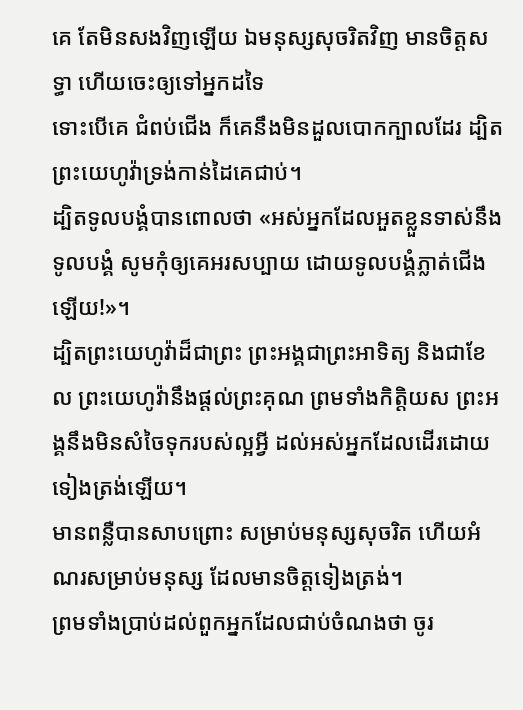គេ តែមិនសងវិញឡើយ ឯមនុស្សសុចរិតវិញ មានចិត្តសទ្ធា ហើយចេះឲ្យទៅអ្នកដទៃ
ទោះបើគេ ជំពប់ជើង ក៏គេនឹងមិនដួលបោកក្បាលដែរ ដ្បិតព្រះយេហូវ៉ាទ្រង់កាន់ដៃគេជាប់។
ដ្បិតទូលបង្គំបានពោលថា «អស់អ្នកដែលអួតខ្លួនទាស់នឹងទូលបង្គំ សូមកុំឲ្យគេអរសប្បាយ ដោយទូលបង្គំភ្លាត់ជើងឡើយ!»។
ដ្បិតព្រះយេហូវ៉ាដ៏ជាព្រះ ព្រះអង្គជាព្រះអាទិត្យ និងជាខែល ព្រះយេហូវ៉ានឹងផ្តល់ព្រះគុណ ព្រមទាំងកិត្តិយស ព្រះអង្គនឹងមិនសំចៃទុករបស់ល្អអ្វី ដល់អស់អ្នកដែលដើរដោយទៀងត្រង់ឡើយ។
មានពន្លឺបានសាបព្រោះ សម្រាប់មនុស្សសុចរិត ហើយអំណរសម្រាប់មនុស្ស ដែលមានចិត្តទៀងត្រង់។
ព្រមទាំងប្រាប់ដល់ពួកអ្នកដែលជាប់ចំណងថា ចូរ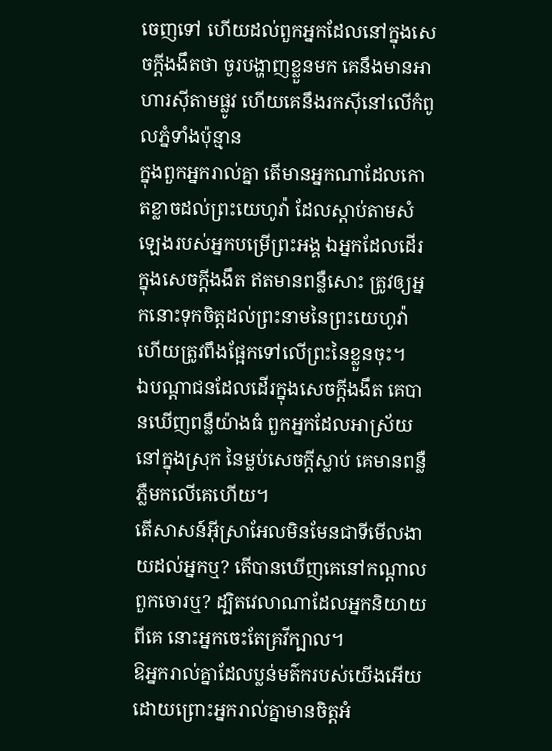ចេញទៅ ហើយដល់ពួកអ្នកដែលនៅក្នុងសេចក្ដីងងឹតថា ចូរបង្ហាញខ្លួនមក គេនឹងមានអាហារស៊ីតាមផ្លូវ ហើយគេនឹងរកស៊ីនៅលើកំពូលភ្នំទាំងប៉ុន្មាន
ក្នុងពួកអ្នករាល់គ្នា តើមានអ្នកណាដែលកោតខ្លាចដល់ព្រះយេហូវ៉ា ដែលស្តាប់តាមសំឡេងរបស់អ្នកបម្រើព្រះអង្គ ឯអ្នកដែលដើរក្នុងសេចក្ដីងងឹត ឥតមានពន្លឺសោះ ត្រូវឲ្យអ្នកនោះទុកចិត្តដល់ព្រះនាមនៃព្រះយេហូវ៉ា ហើយត្រូវពឹងផ្អែកទៅលើព្រះនៃខ្លួនចុះ។
ឯបណ្ដាជនដែលដើរក្នុងសេចក្ដីងងឹត គេបានឃើញពន្លឺយ៉ាងធំ ពួកអ្នកដែលអាស្រ័យនៅក្នុងស្រុក នៃម្លប់សេចក្ដីស្លាប់ គេមានពន្លឺភ្លឺមកលើគេហើយ។
តើសាសន៍អ៊ីស្រាអែលមិនមែនជាទីមើលងាយដល់អ្នកឬ? តើបានឃើញគេនៅកណ្ដាលពួកចោរឬ? ដ្បិតវេលាណាដែលអ្នកនិយាយពីគេ នោះអ្នកចេះតែគ្រវីក្បាល។
ឱអ្នករាល់គ្នាដែលប្លន់មត៌ករបស់យើងអើយ ដោយព្រោះអ្នករាល់គ្នាមានចិត្តអំ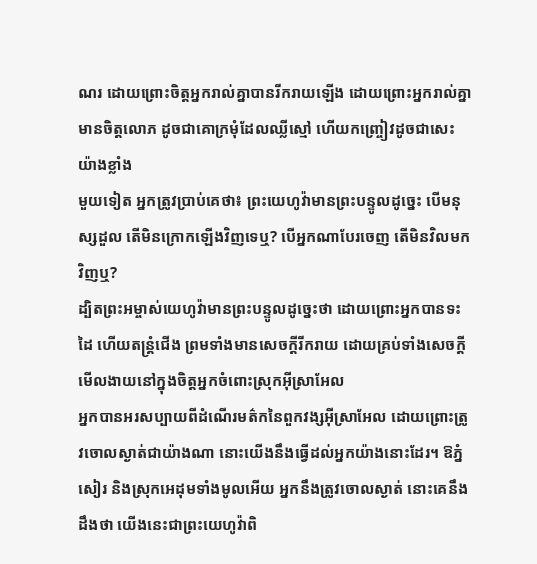ណរ ដោយព្រោះចិត្តអ្នករាល់គ្នាបានរីករាយឡើង ដោយព្រោះអ្នករាល់គ្នាមានចិត្តលោភ ដូចជាគោក្រមុំដែលឈ្លីស្មៅ ហើយកញ្ច្រៀវដូចជាសេះយ៉ាងខ្លាំង
មួយទៀត អ្នកត្រូវប្រាប់គេថា៖ ព្រះយេហូវ៉ាមានព្រះបន្ទូលដូច្នេះ បើមនុស្សដួល តើមិនក្រោកឡើងវិញទេឬ? បើអ្នកណាបែរចេញ តើមិនវិលមកវិញឬ?
ដ្បិតព្រះអម្ចាស់យេហូវ៉ាមានព្រះបន្ទូលដូច្នេះថា ដោយព្រោះអ្នកបានទះដៃ ហើយតន្ត្រំជើង ព្រមទាំងមានសេចក្ដីរីករាយ ដោយគ្រប់ទាំងសេចក្ដីមើលងាយនៅក្នុងចិត្តអ្នកចំពោះស្រុកអ៊ីស្រាអែល
អ្នកបានអរសប្បាយពីដំណើរមត៌កនៃពួកវង្សអ៊ីស្រាអែល ដោយព្រោះត្រូវចោលស្ងាត់ជាយ៉ាងណា នោះយើងនឹងធ្វើដល់អ្នកយ៉ាងនោះដែរ។ ឱភ្នំសៀរ និងស្រុកអេដុមទាំងមូលអើយ អ្នកនឹងត្រូវចោលស្ងាត់ នោះគេនឹងដឹងថា យើងនេះជាព្រះយេហូវ៉ាពិ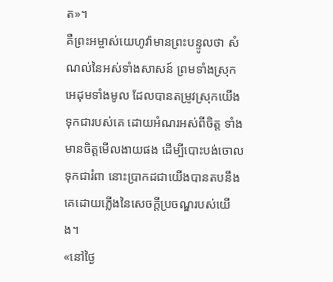ត»។
គឺព្រះអម្ចាស់យេហូវ៉ាមានព្រះបន្ទូលថា សំណល់នៃអស់ទាំងសាសន៍ ព្រមទាំងស្រុកអេដុមទាំងមូល ដែលបានតម្រូវស្រុកយើងទុកជារបស់គេ ដោយអំណរអស់ពីចិត្ត ទាំងមានចិត្តមើលងាយផង ដើម្បីបោះបង់ចោលទុកជារំពា នោះប្រាកដជាយើងបានតបនឹងគេដោយភ្លើងនៃសេចក្ដីប្រចណ្ឌរបស់យើង។
«នៅថ្ងៃ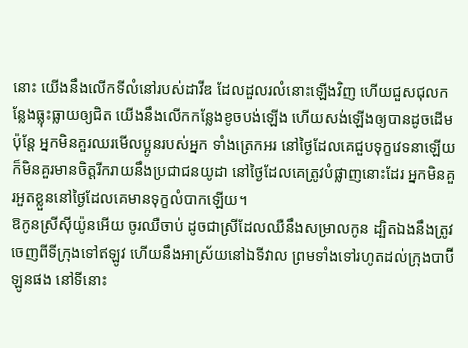នោះ យើងនឹងលើកទីលំនៅរបស់ដាវីឌ ដែលដួលរលំនោះឡើងវិញ ហើយជួសជុលកន្លែងធ្លុះធ្លាយឲ្យជិត យើងនឹងលើកកន្លែងខូចបង់ឡើង ហើយសង់ឡើងឲ្យបានដូចដើម
ប៉ុន្តែ អ្នកមិនគួរឈរមើលប្អូនរបស់អ្នក ទាំងត្រេកអរ នៅថ្ងៃដែលគេជួបទុក្ខវេទនាឡើយ ក៏មិនគួរមានចិត្តរីករាយនឹងប្រជាជនយូដា នៅថ្ងៃដែលគេត្រូវបំផ្លាញនោះដែរ អ្នកមិនគួរអួតខ្លួននៅថ្ងៃដែលគេមានទុក្ខលំបាកឡើយ។
ឱកូនស្រីស៊ីយ៉ូនអើយ ចូរឈឺចាប់ ដូចជាស្រីដែលឈឺនឹងសម្រាលកូន ដ្បិតឯងនឹងត្រូវចេញពីទីក្រុងទៅឥឡូវ ហើយនឹងអាស្រ័យនៅឯទីវាល ព្រមទាំងទៅរហូតដល់ក្រុងបាប៊ីឡូនផង នៅទីនោះ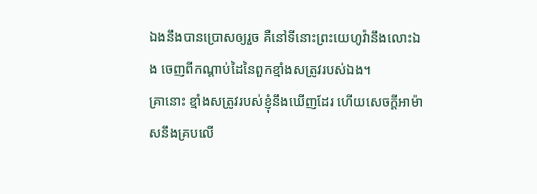ឯងនឹងបានប្រោសឲ្យរួច គឺនៅទីនោះព្រះយេហូវ៉ានឹងលោះឯង ចេញពីកណ្ដាប់ដៃនៃពួកខ្មាំងសត្រូវរបស់ឯង។
គ្រានោះ ខ្មាំងសត្រូវរបស់ខ្ញុំនឹងឃើញដែរ ហើយសេចក្ដីអាម៉ាសនឹងគ្របលើ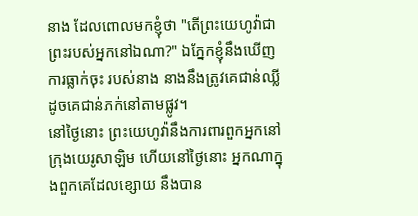នាង ដែលពោលមកខ្ញុំថា "តើព្រះយេហូវ៉ាជាព្រះរបស់អ្នកនៅឯណា?" ឯភ្នែកខ្ញុំនឹងឃើញការធ្លាក់ចុះ របស់នាង នាងនឹងត្រូវគេជាន់ឈ្លី ដូចគេជាន់ភក់នៅតាមផ្លូវ។
នៅថ្ងៃនោះ ព្រះយេហូវ៉ានឹងការពារពួកអ្នកនៅក្រុងយេរូសាឡិម ហើយនៅថ្ងៃនោះ អ្នកណាក្នុងពួកគេដែលខ្សោយ នឹងបាន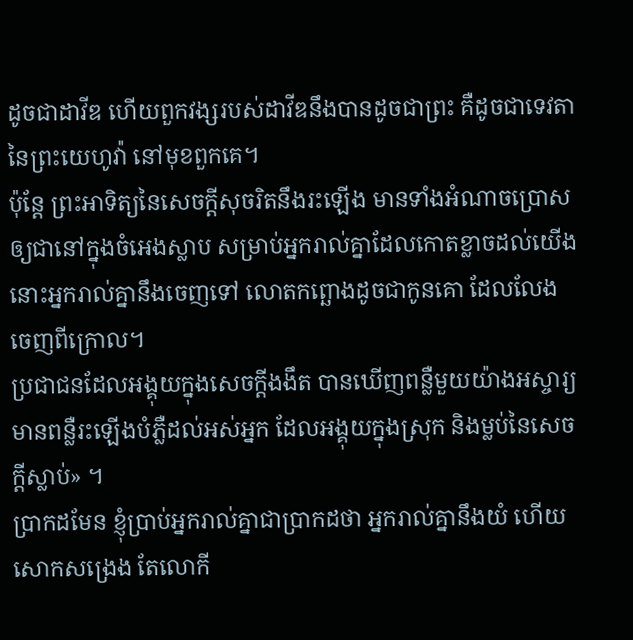ដូចជាដាវីឌ ហើយពួកវង្សរបស់ដាវីឌនឹងបានដូចជាព្រះ គឺដូចជាទេវតានៃព្រះយេហូវ៉ា នៅមុខពួកគេ។
ប៉ុន្តែ ព្រះអាទិត្យនៃសេចក្ដីសុចរិតនឹងរះឡើង មានទាំងអំណាចប្រោសឲ្យជានៅក្នុងចំអេងស្លាប សម្រាប់អ្នករាល់គ្នាដែលកោតខ្លាចដល់យើង នោះអ្នករាល់គ្នានឹងចេញទៅ លោតកព្ឆោងដូចជាកូនគោ ដែលលែងចេញពីក្រោល។
ប្រជាជនដែលអង្គុយក្នុងសេចក្តីងងឹត បានឃើញពន្លឺមួយយ៉ាងអស្ចារ្យ មានពន្លឺរះឡើងបំភ្លឺដល់អស់អ្នក ដែលអង្គុយក្នុងស្រុក និងម្លប់នៃសេចក្តីស្លាប់» ។
ប្រាកដមែន ខ្ញុំប្រាប់អ្នករាល់គ្នាជាប្រាកដថា អ្នករាល់គ្នានឹងយំ ហើយសោកសង្រេង តែលោកី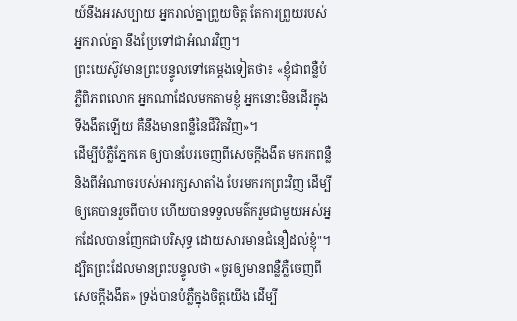យ៍នឹងអរសប្បាយ អ្នករាល់គ្នាព្រួយចិត្ត តែការព្រួយរបស់អ្នករាល់គ្នា នឹងប្រែទៅជាអំណរវិញ។
ព្រះយេស៊ូវមានព្រះបន្ទូលទៅគេម្តងទៀតថា៖ «ខ្ញុំជាពន្លឺបំភ្លឺពិភពលោក អ្នកណាដែលមកតាមខ្ញុំ អ្នកនោះមិនដើរក្នុងទីងងឹតឡើយ គឺនឹងមានពន្លឺនៃជីវិតវិញ»។
ដើម្បីបំភ្លឺភ្នែកគេ ឲ្យបានបែរចេញពីសេចក្តីងងឹត មករកពន្លឺ និងពីអំណាចរបស់អារក្សសាតាំង បែរមករកព្រះវិញ ដើម្បីឲ្យគេបានរួចពីបាប ហើយបានទទួលមត៌ករួមជាមួយអស់អ្នកដែលបានញែកជាបរិសុទ្ធ ដោយសារមានជំនឿដល់ខ្ញុំ"។
ដ្បិតព្រះដែលមានព្រះបន្ទូលថា «ចូរឲ្យមានពន្លឺភ្លឺចេញពីសេចក្តីងងឹត» ទ្រង់បានបំភ្លឺក្នុងចិត្តយើង ដើម្បី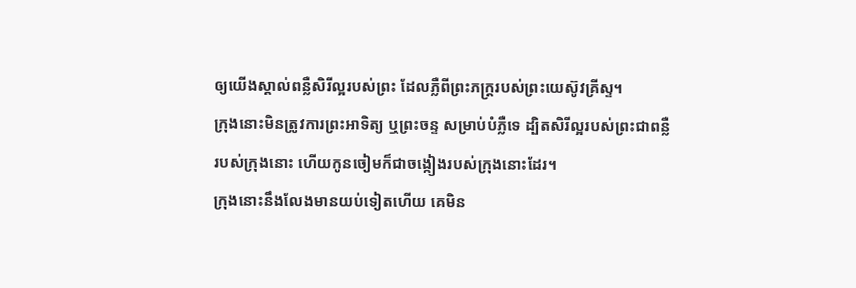ឲ្យយើងស្គាល់ពន្លឺសិរីល្អរបស់ព្រះ ដែលភ្លឺពីព្រះភក្ត្ររបស់ព្រះយេស៊ូវគ្រីស្ទ។
ក្រុងនោះមិនត្រូវការព្រះអាទិត្យ ឬព្រះចន្ទ សម្រាប់បំភ្លឺទេ ដ្បិតសិរីល្អរបស់ព្រះជាពន្លឺរបស់ក្រុងនោះ ហើយកូនចៀមក៏ជាចង្កៀងរបស់ក្រុងនោះដែរ។
ក្រុងនោះនឹងលែងមានយប់ទៀតហើយ គេមិន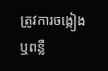ត្រូវការចង្កៀង ឬពន្លឺ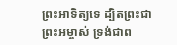ព្រះអាទិត្យទេ ដ្បិតព្រះជាព្រះអម្ចាស់ ទ្រង់ជាព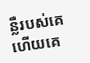ន្លឺរបស់គេ ហើយគេ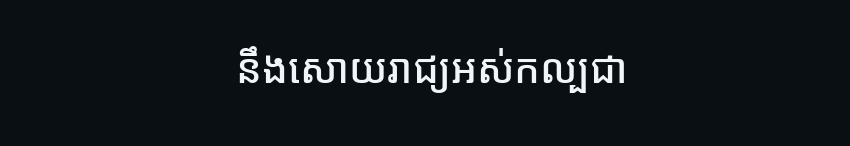នឹងសោយរាជ្យអស់កល្បជា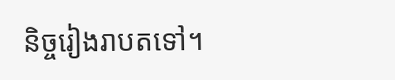និច្ចរៀងរាបតទៅ។